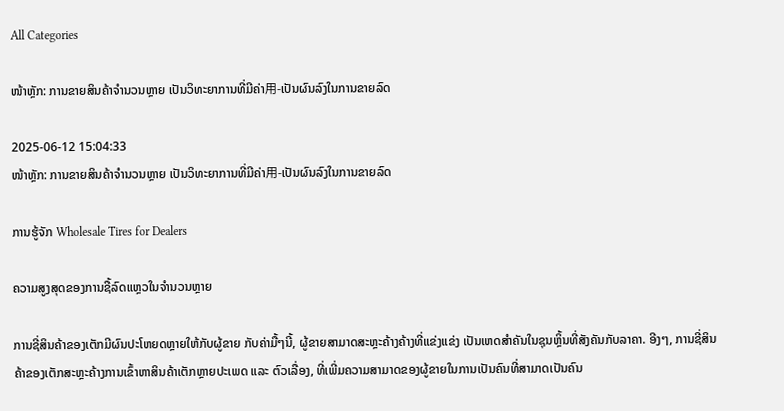All Categories

ໜ້າຫຼັກ: ການຂາຍສິນຄ້າຈຳນວນຫຼາຍ ເປັນວິທະຍາການທີ່ມີຄ່າ用-ເປັນຜົນລົງໃນການຂາຍລົດ

2025-06-12 15:04:33
ໜ້າຫຼັກ: ການຂາຍສິນຄ້າຈຳນວນຫຼາຍ ເປັນວິທະຍາການທີ່ມີຄ່າ用-ເປັນຜົນລົງໃນການຂາຍລົດ

ການຮູ້ຈັກ Wholesale Tires for Dealers

ຄວາມສູງສຸດຂອງການຊື້ລົດແຫຼວໃນຈຳນວນຫຼາຍ

ການຊີ່ສິນຄ້າຂອງເຕັກມີຜົນປະໂຫຍດຫຼາຍໃຫ້ກັບຜູ້ຂາຍ ກັບຄ່າມື້ໆນີ້, ຜູ້ຂາຍສາມາດສະຫຼະຄ້າງຄ້າງທີ່ແຂ່ງແຂ່ງ ເປັນເຫດສຳຄັນໃນຊຸນຫຼິ້ນທີ່ສັງຄັນກັບລາຄາ. ອີງໆ, ການຊີ່ສິນຄ້າຂອງເຕັກສະຫຼະຄ້າງການເຂົ້າຫາສິນຄ້າເຕັກຫຼາຍປະເພດ ແລະ ຕົວເລື່ອງ, ທີ່ເພີ່ມຄວາມສາມາດຂອງຜູ້ຂາຍໃນການເປັນຄົນທີ່ສາມາດເປັນຄົນ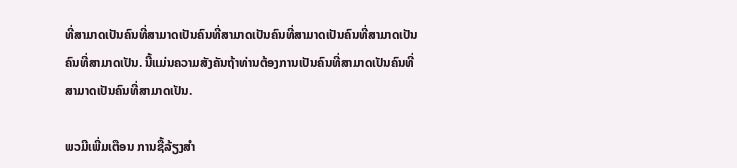ທີ່ສາມາດເປັນຄົນທີ່ສາມາດເປັນຄົນທີ່ສາມາດເປັນຄົນທີ່ສາມາດເປັນຄົນທີ່ສາມາດເປັນຄົນທີ່ສາມາດເປັນ. ນີ້ແມ່ນຄວາມສັງຄັນຖ້າທ່ານຕ້ອງການເປັນຄົນທີ່ສາມາດເປັນຄົນທີ່ສາມາດເປັນຄົນທີ່ສາມາດເປັນ.

ພວມີເພີ່ມເຕືອນ ການຊື້ລ້ຽງສຳ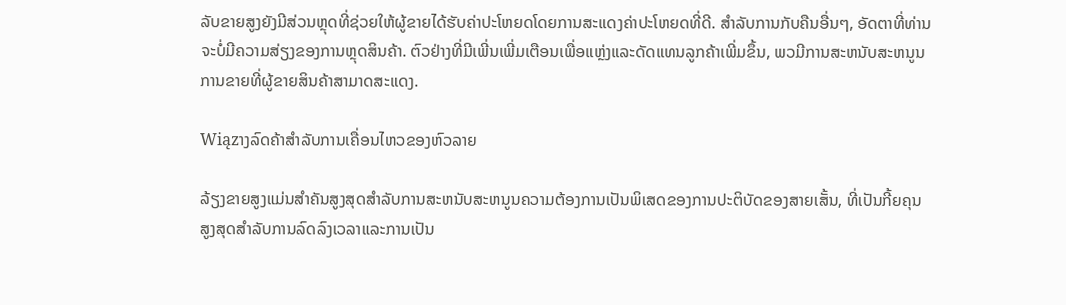ລັບຂາຍສູງຍັງມີສ່ວນຫຼຸດທີ່ຊ່ວຍໃຫ້ຜູ້ຂາຍໄດ້ຮັບຄ່າປະໂຫຍດໂດຍການສະແດງຄ່າປະໂຫຍດທີ່ດີ. ສໍາລັບການກັບຄືນອື່ນໆ, ອັດຕາທີ່ທ່ານຈະບໍ່ມີຄວາມສ່ຽງຂອງການຫຼຸດສິນຄ້າ. ຕົວຢ່າງທີ່ມີເພີ່ນເພີ່ມເຕືອນເພື່ອແຫຼ່ງແລະດັດແທນລູກຄ້າເພີ່ມຂຶ້ນ, ພວມີການສະຫນັບສະຫນູນການຂາຍທີ່ຜູ້ຂາຍສິນຄ້າສາມາດສະແດງ.

Wiązາງລົດຄ້າສຳລັບການເຄື່ອນໄຫວຂອງຫົວລາຍ

ລ້ຽງຂາຍສູງແມ່ນສຳຄັນສູງສຸດສໍາລັບການສະຫນັບສະຫນູນຄວາມຕ້ອງການເປັນພິເສດຂອງການປະຕິບັດຂອງສາຍເສັ້ນ, ທີ່ເປັນກີ້ຍຄຸນສູງສຸດສໍາລັບການລົດລົງເວລາແລະການເປັນ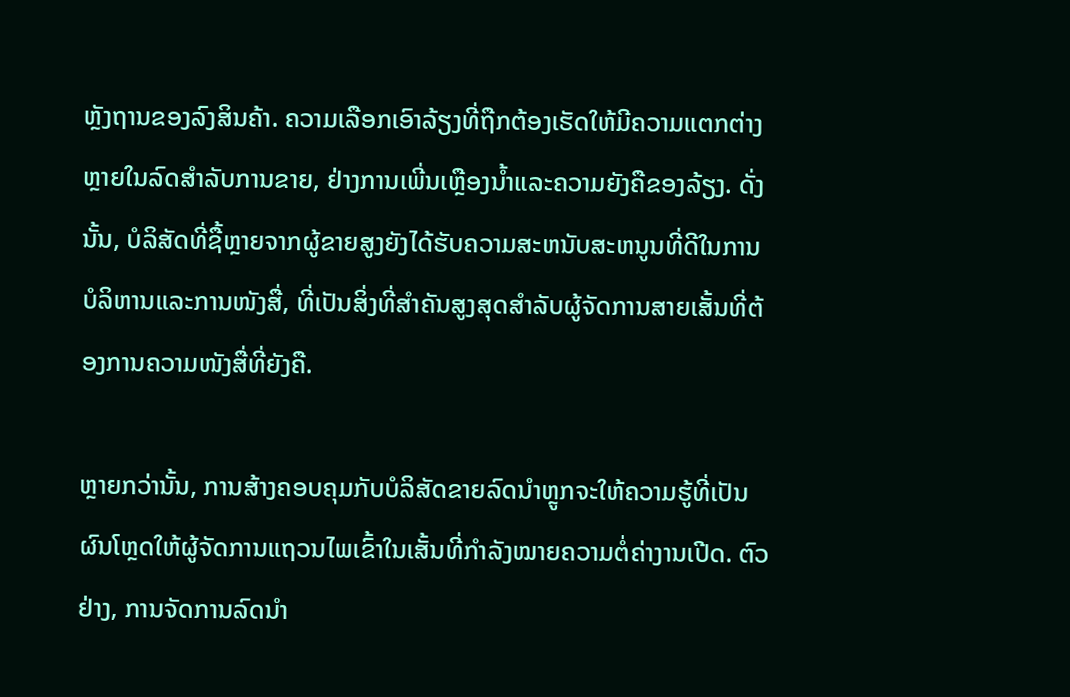ຫຼັງຖານຂອງລົງສິນຄ້າ. ຄວາມເລືອກເອົາລ້ຽງທີ່ຖືກຕ້ອງເຮັດໃຫ້ມີຄວາມແຕກຕ່າງຫຼາຍໃນລົດສຳລັບການຂາຍ, ຢ່າງການເພີ່ນເຫຼືອງນ້ຳແລະຄວາມຍັງຄືຂອງລ້ຽງ. ດັ່ງນັ້ນ, ບໍລິສັດທີ່ຊື້ຫຼາຍຈາກຜູ້ຂາຍສູງຍັງໄດ້ຮັບຄວາມສະຫນັບສະຫນູນທີ່ດີໃນການບໍລິຫານແລະການໜັງສື່, ທີ່ເປັນສິ່ງທີ່ສຳຄັນສູງສຸດສໍາລັບຜູ້ຈັດການສາຍເສັ້ນທີ່ຕ້ອງການຄວາມໜັງສື່ທີ່ຍັງຄື.

ຫຼາຍກວ່ານັ້ນ, ການສ້າງຄອບຄຸມກັບບໍລິສັດຂາຍລົດນຳຫຼູກຈະໃຫ້ຄວາມຮູ້ທີ່ເປັນຜົນໂຫຼດໃຫ້ຜູ້ຈັດການແຖວນໄພເຂົ້າໃນເສັ້ນທີ່ກຳລັງໝາຍຄວາມຕໍ່ຄ່າງານເປີດ. ຕົວຢ່າງ, ການຈັດການລົດນຳ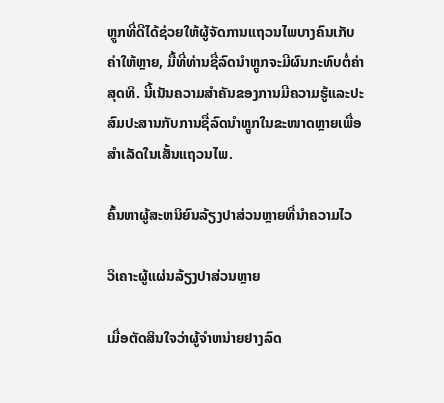ຫຼູກທີ່ດີໄດ້ຊ່ວຍໃຫ້ຜູ້ຈັດການແຖວນໄພບາງຄົນເກັບຄ່າໃຫ້ຫຼາຍ, ມື້ທີ່ທ່ານຊື່ລົດນຳຫຼູກຈະມີຜົນກະທົບຕໍ່ຄ່າສຸດທິ. ນີ້ເນັນຄວາມສຳຄັນຂອງການມີຄວາມຮູ້ແລະປະສົມປະສານກັບການຊື່ລົດນຳຫຼູກໃນຂະໜາດຫຼາຍເພື່ອສຳເລັດໃນເສັ້ນແຖວນໄພ.

ຄົ້ນຫາຜູ້ສະຫນິຍົນລ້ຽງປາສ່ວນຫຼາຍທີ່ນຳຄວາມໄວ

ວິເຄາະຜູ້ແຜ່ນລ້ຽງປາສ່ວນຫຼາຍ

ເມື່ອຕັດສິນໃຈວ່າຜູ້ຈຳຫນ່າຍຢາງລົດ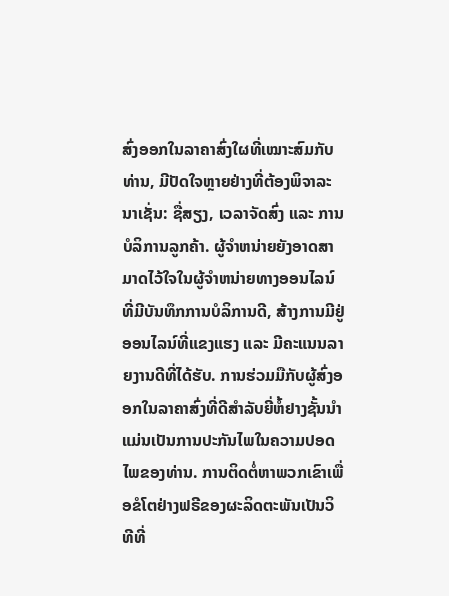ສົ່ງອອກໃນລາຄາສົ່ງໃຜທີ່ເໝາະສົມກັບທ່ານ, ມີປັດໃຈຫຼາຍຢ່າງທີ່ຕ້ອງພິຈາລະນາເຊັ່ນ: ຊື່ສຽງ, ເວລາຈັດສົ່ງ ແລະ ການບໍລິການລູກຄ້າ. ຜູ້ຈຳຫນ່າຍຍັງອາດສາມາດໄວ້ໃຈໃນຜູ້ຈຳຫນ່າຍທາງອອນໄລນ໌ທີ່ມີບັນທຶກການບໍລິການດີ, ສ້າງການມີຢູ່ອອນໄລນ໌ທີ່ແຂງແຮງ ແລະ ມີຄະແນນລາຍງານດີທີ່ໄດ້ຮັບ. ການຮ່ວມມືກັບຜູ້ສົ່ງອອກໃນລາຄາສົ່ງທີ່ດີສຳລັບຍີ່ຫໍ້ຢາງຊັ້ນນຳແມ່ນເປັນການປະກັນໄພໃນຄວາມປອດໄພຂອງທ່ານ. ການຕິດຕໍ່ຫາພວກເຂົາເພື່ອຂໍໂຕຢ່າງຟຣີຂອງຜະລິດຕະພັນເປັນວິທີທີ່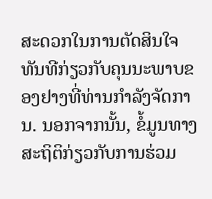ສະດວກໃນການຕັດສິນໃຈທັນທີກ່ຽວກັບຄຸນນະພາບຂອງຢາງທີ່ທ່ານກຳລັງຈັດການ. ນອກຈາກນັ້ນ, ຂໍ້ມູນທາງສະຖິຕິກ່ຽວກັບການຮ່ວມ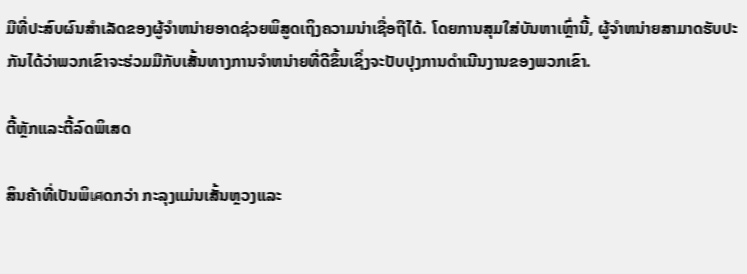ມືທີ່ປະສົບຜົນສຳເລັດຂອງຜູ້ຈຳຫນ່າຍອາດຊ່ວຍພິສູດເຖິງຄວາມນ່າເຊື່ອຖືໄດ້. ໂດຍການສຸມໃສ່ບັນຫາເຫຼົ່ານີ້, ຜູ້ຈຳຫນ່າຍສາມາດຮັບປະກັນໄດ້ວ່າພວກເຂົາຈະຮ່ວມມືກັບເສັ້ນທາງການຈຳຫນ່າຍທີ່ດີຂຶ້ນເຊິ່ງຈະປັບປຸງການດຳເນີນງານຂອງພວກເຂົາ.

ຕີ້ຫຼັກແລະຕີ້ລົດພິເສດ

ສິນຄ້າທີ່ເປັນພິเศດກວ່າ ກະລຸງແມ່ນເສັ້ນຫຼວງແລະ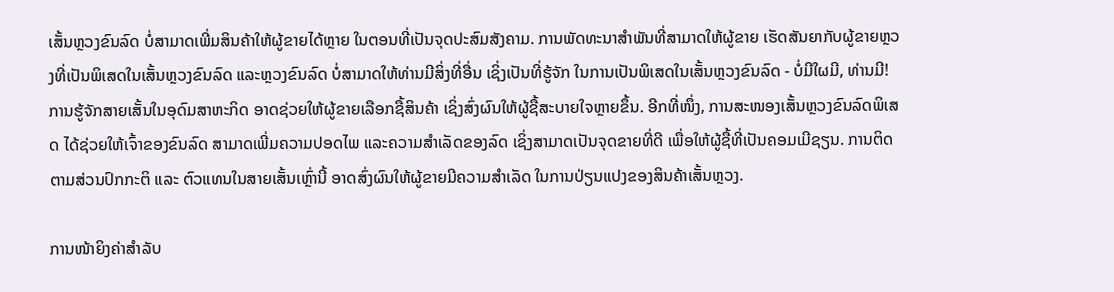ເສັ້ນຫຼວງຂົນລົດ ບໍ່ສາມາດເພີ່ມສິນຄ້າໃຫ້ຜູ້ຂາຍໄດ້ຫຼາຍ ໃນຕອນທີ່ເປັນຈຸດປະສົມສັງຄາມ. ການພັດທະນາສຳພັນທີ່ສາມາດໃຫ້ຜູ້ຂາຍ ເຮັດສັນຍາກັບຜູ້ຂາຍຫຼວງທີ່ເປັນພິເສດໃນເສັ້ນຫຼວງຂົນລົດ ແລະຫຼວງຂົນລົດ ບໍ່ສາມາດໃຫ້ທ່ານມີສິ່ງທີ່ອື່ນ ເຊິ່ງເປັນທີ່ຮູ້ຈັກ ໃນການເປັນພິເສດໃນເສັ້ນຫຼວງຂົນລົດ - ບໍ່ມີໃຜມີ, ທ່ານມີ! ການຮູ້ຈັກສາຍເສັ້ນໃນອຸດົມສາຫະກິດ ອາດຊ່ວຍໃຫ້ຜູ້ຂາຍເລືອກຊື້ສິນຄ້າ ເຊິ່ງສົ່ງຜົນໃຫ້ຜູ້ຊື້ສະບາຍໃຈຫຼາຍຂຶ້ນ. ອີກທີ່ໜຶ່ງ, ການສະໜອງເສັ້ນຫຼວງຂົນລົດພິເສດ ໄດ້ຊ່ວຍໃຫ້ເຈົ້າຂອງຂົນລົດ ສາມາດເພີ່ມຄວາມປອດໄພ ແລະຄວາມສຳເລັດຂອງລົດ ເຊິ່ງສາມາດເປັນຈຸດຂາຍທີ່ດີ ເພື່ອໃຫ້ຜູ້ຊື້ທີ່ເປັນຄອມເມີຊຽນ. ການຕິດຕາມສ່ວນປົກກະຕິ ແລະ ຕົວແທນໃນສາຍເສັ້ນເຫຼົ່ານີ້ ອາດສົ່ງຜົນໃຫ້ຜູ້ຂາຍມີຄວາມສຳເລັດ ໃນການປ່ຽນແປງຂອງສິນຄ້າເສັ້ນຫຼວງ.

ການໜ້າຍິງຄ່າສຳລັບ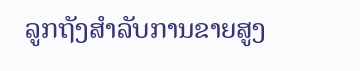ລູກຖັງສຳລັບການຂາຍສູງ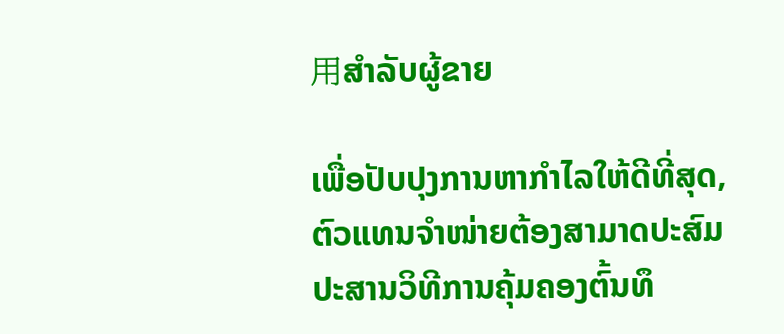用ສຳລັບຜູ້ຂາຍ

ເພື່ອປັບປຸງການຫາກຳໄລໃຫ້ດີທີ່ສຸດ, ຕົວແທນຈຳໜ່າຍຕ້ອງສາມາດປະສົມປະສານວິທີການຄຸ້ມຄອງຕົ້ນທຶ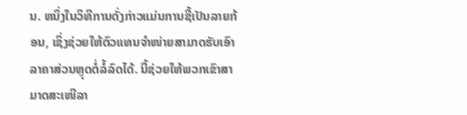ນ. ຫນຶ່ງໃນວິທີການດັ່ງກ່າວແມ່ນການຊື້ເປັນລາຍກ້ອນ, ເຊິ່ງຊ່ວຍໃຫ້ຕົວແທນຈຳໜ່າຍສາມາດຮັບເອົາລາຄາສ່ວນຫຼຸດຕໍ່ລໍ້ລົດໄດ້. ນີ້ຊ່ວຍໃຫ້ພວກເຂົາສາມາດສະເໜີລາ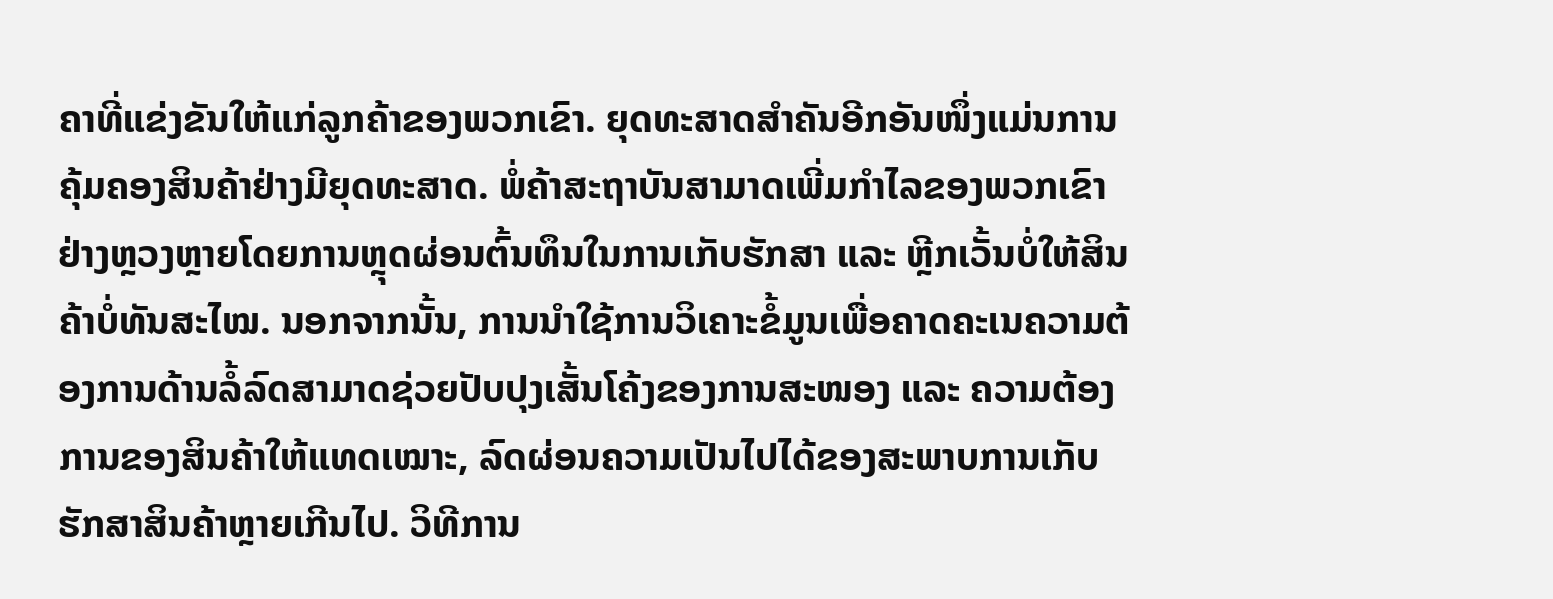ຄາທີ່ແຂ່ງຂັນໃຫ້ແກ່ລູກຄ້າຂອງພວກເຂົາ. ຍຸດທະສາດສຳຄັນອີກອັນໜຶ່ງແມ່ນການຄຸ້ມຄອງສິນຄ້າຢ່າງມີຍຸດທະສາດ. ພໍ່ຄ້າສະຖາບັນສາມາດເພີ່ມກຳໄລຂອງພວກເຂົາຢ່າງຫຼວງຫຼາຍໂດຍການຫຼຸດຜ່ອນຕົ້ນທຶນໃນການເກັບຮັກສາ ແລະ ຫຼີກເວັ້ນບໍ່ໃຫ້ສິນຄ້າບໍ່ທັນສະໄໝ. ນອກຈາກນັ້ນ, ການນຳໃຊ້ການວິເຄາະຂໍ້ມູນເພື່ອຄາດຄະເນຄວາມຕ້ອງການດ້ານລໍ້ລົດສາມາດຊ່ວຍປັບປຸງເສັ້ນໂຄ້ງຂອງການສະໜອງ ແລະ ຄວາມຕ້ອງການຂອງສິນຄ້າໃຫ້ແທດເໝາະ, ລົດຜ່ອນຄວາມເປັນໄປໄດ້ຂອງສະພາບການເກັບຮັກສາສິນຄ້າຫຼາຍເກີນໄປ. ວິທີການ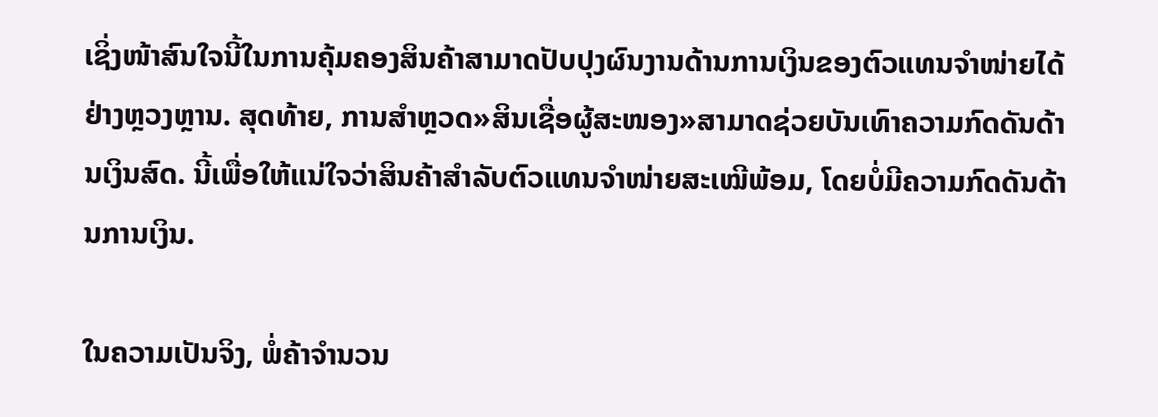ເຊິ່ງໜ້າສົນໃຈນີ້ໃນການຄຸ້ມຄອງສິນຄ້າສາມາດປັບປຸງຜົນງານດ້ານການເງິນຂອງຕົວແທນຈຳໜ່າຍໄດ້ຢ່າງຫຼວງຫຼານ. ສຸດທ້າຍ, ການສຳຫຼວດ»ສິນເຊື່ອຜູ້ສະໜອງ»ສາມາດຊ່ວຍບັນເທົາຄວາມກົດດັນດ້ານເງິນສົດ. ນີ້ເພື່ອໃຫ້ແນ່ໃຈວ່າສິນຄ້າສໍາລັບຕົວແທນຈຳໜ່າຍສະເໝີພ້ອມ, ໂດຍບໍ່ມີຄວາມກົດດັນດ້ານການເງິນ.

ໃນຄວາມເປັນຈິງ, ພໍ່ຄ້າຈຳນວນ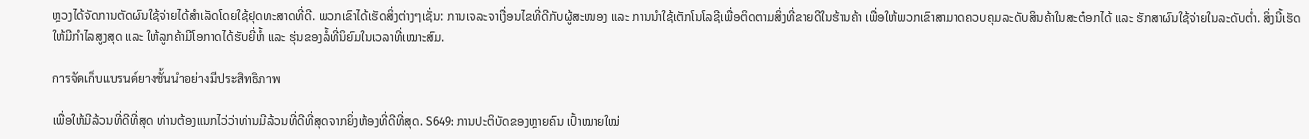ຫຼວງໄດ້ຈັດການຕັດຜົນໃຊ້ຈ່າຍໄດ້ສຳເລັດໂດຍໃຊ້ຢຸດທະສາດທີ່ດີ. ພວກເຂົາໄດ້ເຮັດສິ່ງຕ່າງໆເຊັ່ນ: ການເຈລະຈາເງື່ອນໄຂທີ່ດີກັບຜູ້ສະໜອງ ແລະ ການນຳໃຊ້ເຕັກໂນໂລຊີເພື່ອຕິດຕາມສິ່ງທີ່ຂາຍດີໃນຮ້ານຄ້າ ເພື່ອໃຫ້ພວກເຂົາສາມາດຄວບຄຸມລະດັບສິນຄ້າໃນສະຕ໋ອກໄດ້ ແລະ ຮັກສາຜົນໃຊ້ຈ່າຍໃນລະດັບຕ່ຳ. ສິ່ງນີ້ເຮັດໃຫ້ມີກຳໄລສູງສຸດ ແລະ ໃຫ້ລູກຄ້າມີໂອກາດໄດ້ຮັບຍີ່ຫໍ້ ແລະ ຮຸ່ນຂອງລໍ້ທີ່ນິຍົມໃນເວລາທີ່ເໝາະສົມ.

การจัดเก็บแบรนด์ยางชั้นนำอย่างมีประสิทธิภาพ

ເພື່ອໃຫ້ມີລ້ວນທີ່ດີທີ່ສຸດ ທ່ານຕ້ອງແນກໄວ່ວ່າທ່ານມີລ້ວນທີ່ດີທີ່ສຸດຈາກຍິ່ງຫ້ອງທີ່ດີທີ່ສຸດ. S649: ການປະຕິບັດຂອງຫຼາຍຄົນ ເປົ້າໝາຍໃໝ່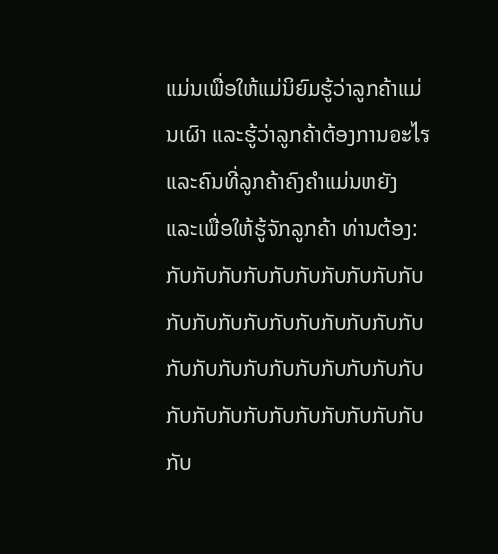ແມ່ນເພື່ອໃຫ້ແມ່ນິຍົມຮູ້ວ່າລູກຄ້າແມ່ນເຜົາ ແລະຮູ້ວ່າລູກຄ້າຕ້ອງການอะไร ແລະຄົນທີ່ລູກຄ້າຄົງຄຳແມ່ນຫຍັງ ແລະເພື່ອໃຫ້ຮູ້ຈັກລູກຄ້າ ທ່ານຕ້ອງ: ກັບກັບກັບກັບກັບກັບກັບກັບກັບກັບກັບກັບກັບກັບກັບກັບກັບກັບກັບກັບກັບກັບກັບກັບກັບກັບກັບກັບກັບກັບກັບກັບກັບກັບກັບກັບກັບກັບກັບກັບກັບ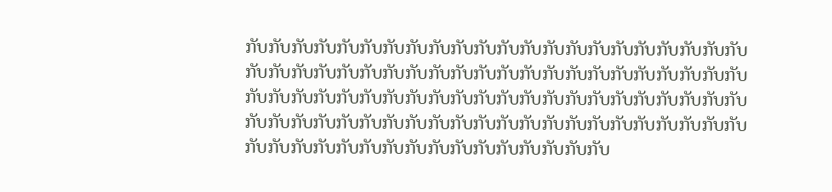ກັບກັບກັບກັບກັບກັບກັບກັບກັບກັບກັບກັບກັບກັບກັບກັບກັບກັບກັບກັບກັບກັບກັບກັບກັບກັບກັບກັບກັບກັບກັບກັບກັບກັບກັບກັບກັບກັບກັບກັບກັບກັບກັບກັບກັບກັບກັບກັບກັບກັບກັບກັບກັບກັບກັບກັບກັບກັບກັບກັບກັບກັບກັບກັບກັບກັບກັບກັບກັບກັບກັບກັບກັບກັບກັບກັບກັບກັບກັບກັບກັບກັບກັບກັບກັບກັບກັບກັບກັບກັບກັບກັບກັບກັບກັບກັບກັບກັບກັບກັບກັບກັບກັບກັບ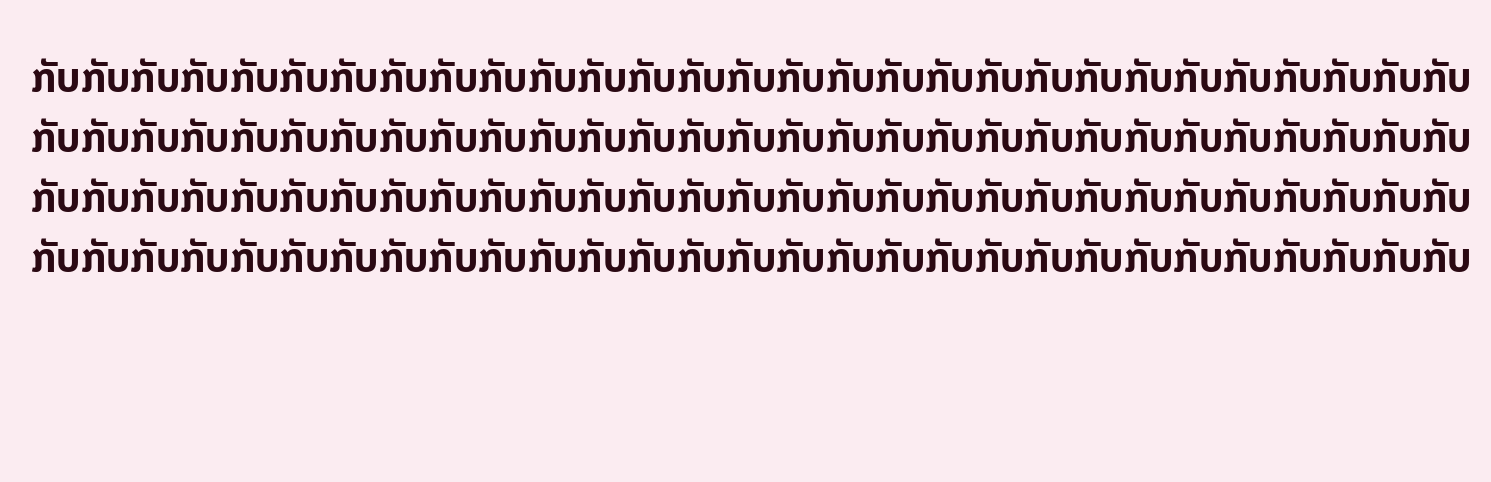ກັບກັບກັບກັບກັບກັບກັບກັບກັບກັບກັບກັບກັບກັບກັບກັບກັບກັບກັບກັບກັບກັບກັບກັບກັບກັບກັບກັບກັບກັບກັບກັບກັບກັບກັບກັບກັບກັບກັບກັບກັບກັບກັບກັບກັບກັບກັບກັບກັບກັບກັບກັບກັບກັບກັບກັບກັບກັບກັບກັບກັບກັບກັບກັບກັບກັບກັບກັບກັບກັບກັບກັບກັບກັບກັບກັບກັບກັບກັບກັບກັບກັບກັບກັບກັບກັບກັບກັບກັບກັບກັບກັບກັບກັບກັບກັບກັບກັບກັບກັບກັບກັບກັບກັບກັບກັບກັບກັບກັບກັບກັບກັບກັບກັບກັບກັບ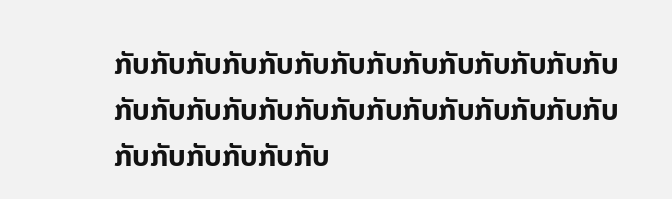ກັບກັບກັບກັບກັບກັບກັບກັບກັບກັບກັບກັບກັບກັບກັບກັບກັບກັບກັບກັບກັບກັບກັບກັບກັບກັບກັບກັບກັບກັບກັບກັບກັບກັບ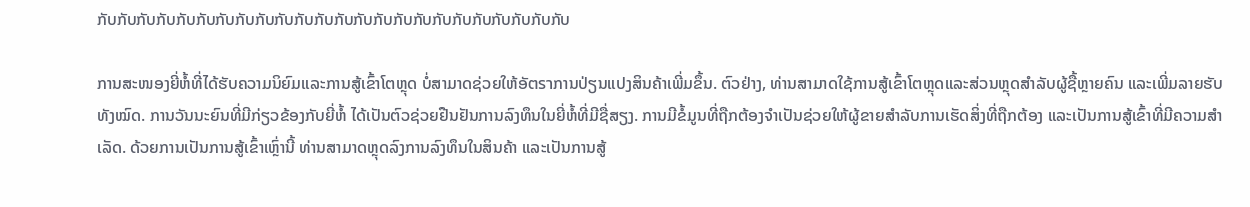ກັບກັບກັບກັບກັບກັບກັບກັບກັບກັບກັບກັບກັບກັບກັບກັບກັບກັບກັບກັບກັບກັບກັບກັບ

ການສະໜອງຍີ່ຫໍ້ທີ່ໄດ້ຮັບຄວາມນິຍົມແລະການສູ້ເຂົ້າໂຕຫຼຸດ ບໍ່ສາມາດຊ່ວຍໃຫ້ອັตราການປ່ຽນແປງສິນຄ້າເພີ່ມຂຶ້ນ. ຕົວຢ່າງ, ທ່ານສາມາດໃຊ້ການສູ້ເຂົ້າໂຕຫຼຸດແລະສ່ວນຫຼຸດສໍາລັບຜູ້ຊື້ຫຼາຍຄົນ ແລະເພີ່ມລາຍຮັບທັງໝົດ. ການວັນນະຍົນທີ່ມີກ່ຽວຂ້ອງກັບຍີ່ຫໍ້ ໄດ້ເປັນຕົວຊ່ວຍຢືນຢັນການລົງທຶນໃນຍີ່ຫໍ້ທີ່ມີຊື່ສຽງ. ການມີຂໍ້ມູນທີ່ຖືກຕ້ອງຈຳເປັນຊ່ວຍໃຫ້ຜູ້ຂາຍສຳລັບການເຮັດສິ່ງທີ່ຖືກຕ້ອງ ແລະເປັນການສູ້ເຂົ້າທີ່ມີຄວາມສຳເລັດ. ດ້ວຍການເປັນການສູ້ເຂົ້າເຫຼົ່ານີ້ ທ່ານສາມາດຫຼຸດລົງການລົງທຶນໃນສິນຄ້າ ແລະເປັນການສູ້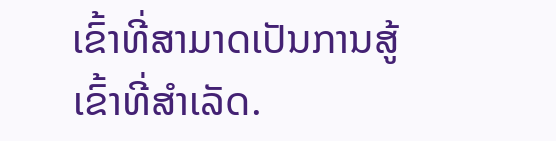ເຂົ້າທີ່ສາມາດເປັນການສູ້ເຂົ້າທີ່ສຳເລັດ.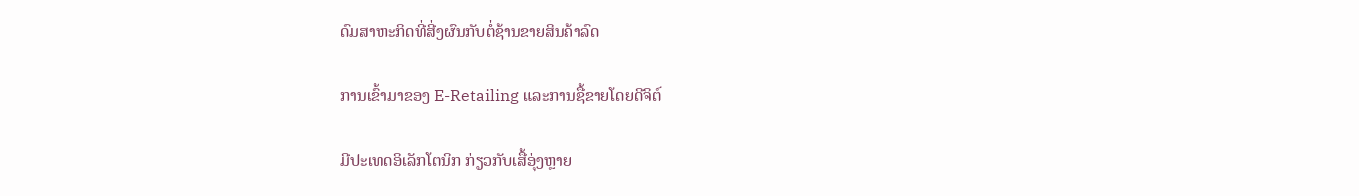ດົມສາຫະກິດທີ່ສີ່ງຜົນກັບຕໍ່ຊ້ານຂາຍສິນຄ້າລົດ

ການເຂົ້າມາຂອງ E-Retailing ແລະການຊື້ຂາຍໂດຍດີຈິຕ໌

ມີປະເທດອິເລັກໂຕນິກ ກ່ຽວກັບເສື້ອຸ່ງຫຼາຍ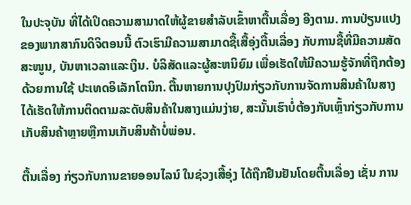ໃນປະຈຸບັນ ທີ່ໄດ້ເປິດຄວາມສາມາດໃຫ້ຜູ້ຂາຍສຳລັບເຂົ້າຫາຕື້ນເລື່ອງ ອີງຕາມ. ການປ່ຽນແປງຂອງພາກສາກົນດິຈິຕອນນີ້ ຕົວເຮົາມີຄວາມສາມາດຊື້ເສື້ອຸ່ງຕື້ນເລື່ອງ ກັບການຊື້ທີ່ມີຄວາມສັດສະໜູນ, ບັນຫາເວລາແລະເງິນ. ບໍລິສັດແລະຜູ້ສະຫນິຍົມ ເພື່ອເຮັດໃຫ້ມີຄວາມຮູ້ຈັກທີ່ຖືກຕ້ອງ ດ້ວຍການໃຊ້ ປະເທດອິເລັກໂຕນິກ. ຕື້ນຫາຍການປຸງປົມກ່ຽວກັບການຈັດການສິນຄ້າໃນສາງ ໄດ້ເຮັດໃຫ້ການຕິດຕາມລະດັບສິນຄ້າໃນສາງແມ່ນງ່າຍ, ສະນັ້ນເຮົາບໍ່ຕ້ອງກັບເຫຼົ້າກ່ຽວກັບການເກັບສິນຄ້າຫຼາຍຫຼືການເກັບສິນຄ້າບໍ່ພ່ອນ.

ຕື້ນເລື່ອງ ກ່ຽວກັບການຂາຍອອນໄລນ໌ ໃນຊ່ວງເສື້ອຸ່ງ ໄດ້ຖືກຢືນຢັນໂດຍຕື້ນເລື່ອງ ເຊັ່ນ ການ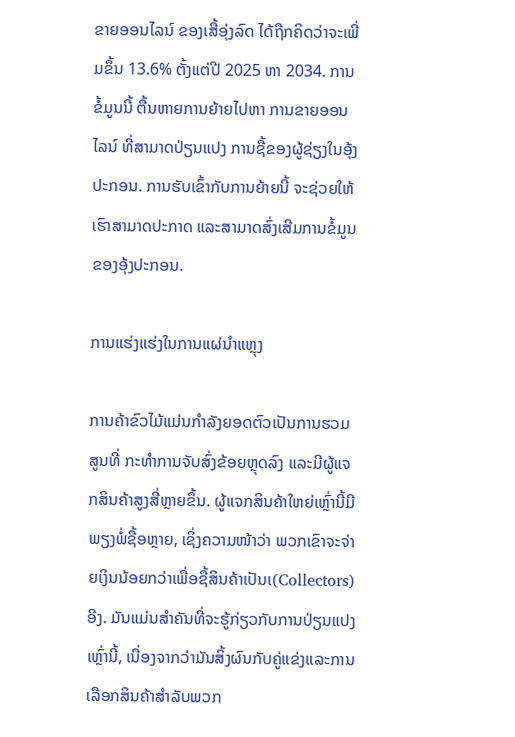ຂາຍອອນໄລນ໌ ຂອງເສື້ອຸ່ງລົດ ໄດ້ຖືກຄິດວ່າຈະເພີ່ມຂຶ້ນ 13.6% ຕັ້ງແຕ່ປີ 2025 ຫາ 2034. ການຂໍ້ມູນນີ້ ຕື້ນຫາຍການຍ້າຍໄປຫາ ການຂາຍອອນໄລນ໌ ທີ່ສາມາດປ່ຽນແປງ ການຊື້ຂອງຜູ້ຊ່ຽງໃນອຸ້ງປະກອນ. ການຮັບເຂົ້າກັບການຍ້າຍນີ້ ຈະຊ່ວຍໃຫ້ເຮົາສາມາດປະກາດ ແລະສາມາດສົ່ງເສີມການຂໍ້ມູນ ຂອງອຸ້ງປະກອນ.

ການແຮ່ງແຮ່ງໃນການແຜ່ນໍາແຫຼຸງ

ການຄ້າຂົວໄມ້ແມ່ນກຳລັງຍອດຕົວເປັນການຮວມສູນທີ່ ກະທຳການຈັບສົ່ງຂ້ອຍຫຼຸດລົງ ແລະມີຜູ້ແຈກສິນຄ້າສູງສີ່ຫຼາຍຂຶ້ນ. ຜູ້ແຈກສິນຄ້າໃຫຍ່ເຫຼົ່ານີ້ມີພຽງພໍ່ຊື້ອຫຼາຍ, ເຊິ່ງຄວາມໜ້າວ່າ ພວກເຂົາຈະຈ່າຍເງິນນ້ອຍກວ່າເພື່ອຊື້ສິນຄ້າເປັນເ(Collectors) ອີງ. ມັນແມ່ນສຳຄັນທີ່ຈະຮູ້ກ່ຽວກັບການປ່ຽນແປງເຫຼົ່ານີ້, ເນື່ອງຈາກວ່າມັນສິ້ງຜົນກັບຄູ່ແຂ່ງແລະການເລືອກສິນຄ້າສຳລັບພວກ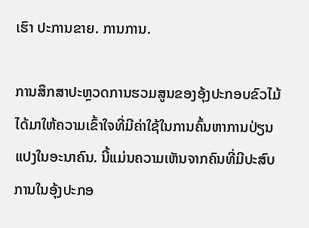ເຮົາ ປະການຂາຍ. ການການ.

ການສຶກສາປະຫຼວດການຮວມສູນຂອງອຸ້ງປະກອບຂົວໄມ້ ໄດ້ມາໃຫ້ຄວາມເຂົ້າໃຈທີ່ມີຄ່າໃຊ້ໃນການຄົ້ນຫາການປ່ຽນແປງໃນອະນາຄົນ. ນີ້ແມ່ນຄວາມເຫັນຈາກຄົນທີ່ມີປະສົບການໃນອຸ້ງປະກອ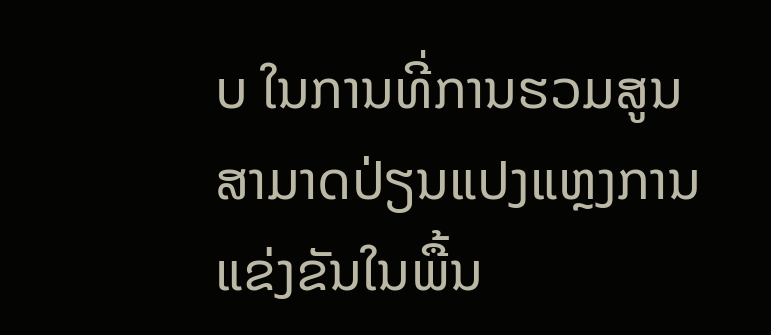ບ ໃນການທີ່ການຮວມສູນສາມາດປ່ຽນແປງແຫຼງການແຂ່ງຂັນໃນພື້ນ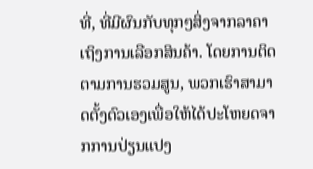ທີ່, ທີ່ມີຜົນກັບທຸກໆສິ່ງຈາກລາຄາເຖິງການເລືອກສິນຄ້າ. ໂດຍການຕິດຕາມການຮວມສູນ, ພວກເຮົາສາມາດຕັ້ງຕົວເອງເພື່ອໃຫ້ໄດ້ປະໂຫຍດຈາກການປ່ຽນແປງ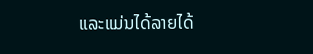ແລະແມ່ນໄດ້ລາຍໄດ້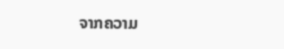ຈາກຄວາມ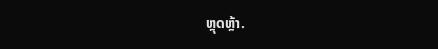ຫຼຸດຫຼ້າ.